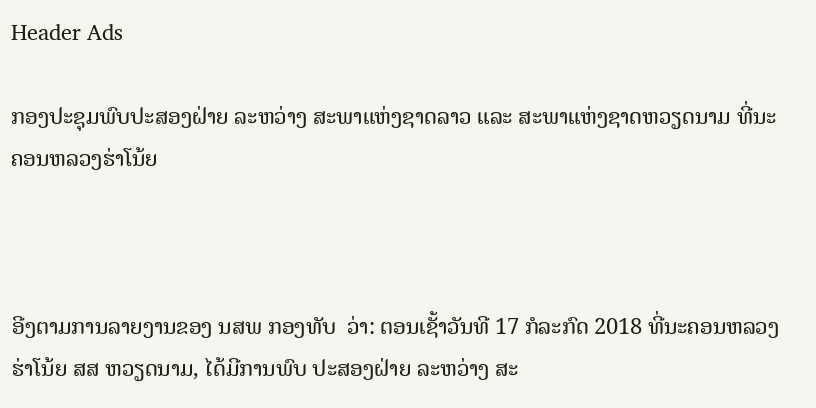Header Ads

ກອງປະຊຸມພົບປະສອງຝ່າຍ ລະຫວ່າງ ສະພາແຫ່ງຊາດລາວ ແລະ ສະພາແຫ່ງຊາດຫວຽດນາມ ທີ່ນະຄອນຫລວງຮ່າໂນ້ຍ



ອີງຕາມການລາຍງານຂອງ ນສພ ກອງທັບ  ວ່າ: ຕອນເຊັ້າວັນທີ 17 ກໍລະກົດ 2018 ທີ່ນະຄອນຫລວງຮ່າໂນ້ຍ ສສ ຫວຽດນາມ, ໄດ້ມີການພົບ ປະສອງຝ່າຍ ລະຫວ່າງ ສະ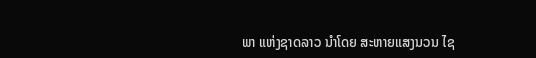ພາ ແຫ່ງຊາດລາວ ນໍາໂດຍ ສະຫາຍແສງນວນ ໄຊ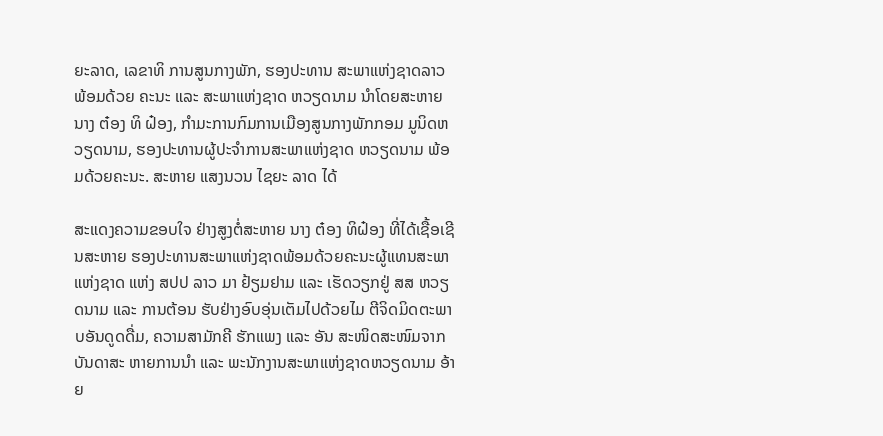ຍະລາດ, ເລຂາທິ ການສູນກາງພັກ, ຮອງປະທານ ສະພາແຫ່ງຊາດລາວ ພ້ອມດ້ວຍ ຄະນະ ແລະ ສະພາແຫ່ງຊາດ ຫວຽດນາມ ນໍາໂດຍສະຫາຍນາງ ຕ໋ອງ ທິ ຝ໋ອງ, ກໍາມະການກົມການເມືອງສູນກາງພັກກອມ ມູນິດຫວຽດນາມ, ຮອງປະທານຜູ້ປະຈໍາການສະພາແຫ່ງຊາດ ຫວຽດນາມ ພ້ອມດ້ວຍຄະນະ. ສະຫາຍ ແສງນວນ ໄຊຍະ ລາດ ໄດ້

ສະແດງຄວາມຂອບໃຈ ຢ່າງສູງຕໍ່ສະຫາຍ ນາງ ຕ໋ອງ ທິຝ໋ອງ ທີ່ໄດ້ເຊື້ອເຊີນສະຫາຍ ຮອງປະທານສະພາແຫ່ງຊາດພ້ອມດ້ວຍຄະນະຜູ້ແທນສະພາ ແຫ່ງຊາດ ແຫ່ງ ສປປ ລາວ ມາ ຢ້ຽມຢາມ ແລະ ເຮັດວຽກຢູ່ ສສ ຫວຽດນາມ ແລະ ການຕ້ອນ ຮັບຢ່າງອົບອຸ່ນເຕັມໄປດ້ວຍໄມ ຕີຈິດມິດຕະພາບອັນດູດດື່ມ, ຄວາມສາມັກຄີ ຮັກແພງ ແລະ ອັນ ສະໜິດສະໜົມຈາກບັນດາສະ ຫາຍການນຳ ແລະ ພະນັກງານສະພາແຫ່ງຊາດຫວຽດນາມ ອ້າຍ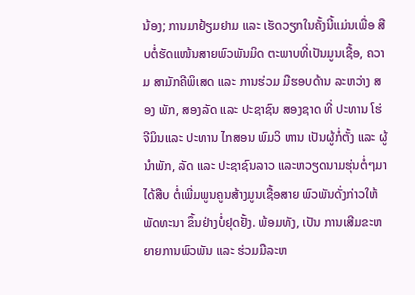ນ້ອງ; ການມາຢ້ຽມຢາມ ແລະ ເຮັດວຽກໃນຄັ້ງນີ້ແມ່ນເພື່ອ ສືບຕໍ່ຮັດແໜ້ນສາຍພົວພັນມິດ ຕະພາບທີ່ເປັນມູນເຊື້ອ, ຄວາມ ສາມັກຄີພິເສດ ແລະ ການຮ່ວມ ມືຮອບດ້ານ ລະຫວ່າງ ສອງ ພັກ, ສອງລັດ ແລະ ປະຊາຊົນ ສອງຊາດ ທີ່ ປະທານ ໂຮ່ຈີມິນແລະ ປະທານ ໄກສອນ ພົມວິ ຫານ ເປັນຜູ້ກໍ່ຕັ້ງ ແລະ ຜູ້ນຳພັກ, ລັດ ແລະ ປະຊາຊົນລາວ ແລະຫວຽດນາມຮຸ່ນຕໍ່ໆມາໄດ້ສືບ ຕໍ່ເພີ່ມພູນຄູນສ້າງມູນເຊື້ອສາຍ ພົວພັນດັ່ງກ່າວໃຫ້ພັດທະນາ ຂຶ້ນຢ່າງບໍ່ຢຸດຢັ້ງ. ພ້ອມທັງ, ເປັນ ການເສີມຂະຫຍາຍການພົວພັນ ແລະ ຮ່ວມມືລະຫ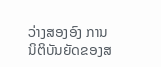ວ່າງສອງອົງ ການນິຕິບັນຍັດຂອງສ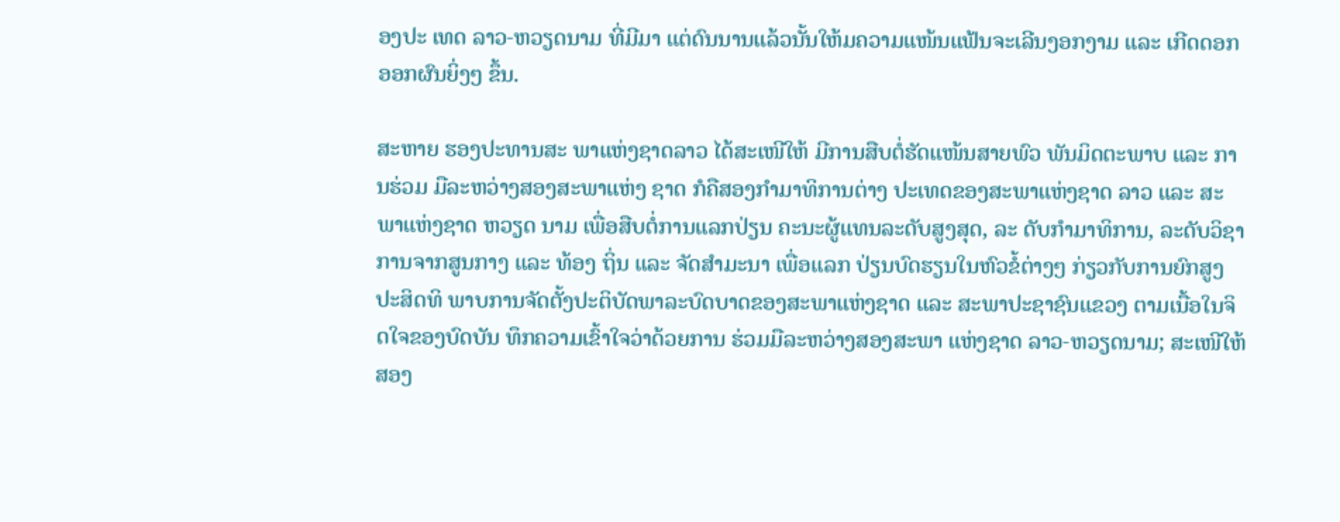ອງປະ ເທດ ລາວ-ຫວຽດນາມ ທີ່ມີມາ ແຕ່ດົນນານແລ້ວນັ້ນໃຫ້ມຄວາມແໜ້ນແຟ້ນຈະເລີນງອກງາມ ແລະ ເກີດດອກອອກຜົນຍິ່ງໆ ຂຶ້ນ.

ສະຫາຍ ຮອງປະທານສະ ພາແຫ່ງຊາດລາວ ໄດ້ສະເໜີໃຫ້ ມີການສືບຕໍ່ຮັດແໜ້ນສາຍພົວ ພັນມິດຕະພາບ ແລະ ການຮ່ວມ ມືລະຫວ່າງສອງສະພາແຫ່ງ ຊາດ ກໍຄືສອງກຳມາທິການຕ່າງ ປະເທດຂອງສະພາແຫ່ງຊາດ ລາວ ແລະ ສະພາແຫ່ງຊາດ ຫວຽດ ນາມ ເພື່ອສືບຕໍ່ການແລກປ່ຽນ ຄະນະຜູ້ແທນລະດັບສູງສຸດ, ລະ ດັບກຳມາທິການ, ລະດັບວິຊາການຈາກສູນກາງ ແລະ ທ້ອງ ຖິ່ນ ແລະ ຈັດສຳມະນາ ເພື່ອແລກ ປ່ຽນບົດຮຽນໃນຫົວຂໍ້ຕ່າງໆ ກ່ຽວກັບການຍົກສູງປະສິດທິ ພາບການຈັດຕັ້ງປະຕິບັດພາລະບົດບາດຂອງສະພາແຫ່ງຊາດ ແລະ ສະພາປະຊາຊົນແຂວງ ຕາມເນື້ອໃນຈິດໃຈຂອງບົດບັນ ທຶກຄວາມເຂົ້າໃຈວ່າດ້ວຍການ ຮ່ວມມືລະຫວ່າງສອງສະພາ ແຫ່ງຊາດ ລາວ-ຫວຽດນາມ; ສະເໜີໃຫ້ສອງ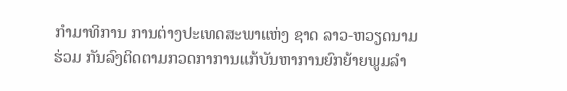ກໍາມາທິການ ການຕ່າງປະເທດສະພາແຫ່ງ ຊາດ ລາວ-ຫວຽດນາມ ຮ່ວມ ກັນລົງຕິດຕາມກວດກາການແກ້ບັນຫາການຍົກຍ້າຍພູມລໍາ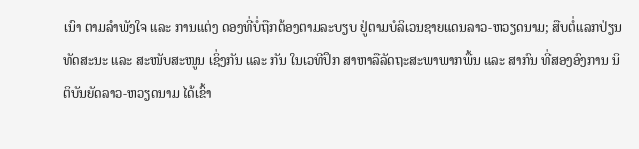ເນົາ ຕາມລໍາພັງໃຈ ແລະ ການແຕ່ງ ດອງທີ່ບໍ່ຖືກຕ້ອງຕາມລະບຽບ ຢູ່ຕາມບໍລິເວນຊາຍແດນລາວ-ຫວຽດນາມ; ສືບຕໍ່ແລກປ່ຽນ ທັດສະນະ ແລະ ສະໜັບສະໜູນ ເຊິ່ງກັນ ແລະ ກັນ ໃນເວທີປຶກ ສາຫາລືລັດຖະສະພາພາກພື້ນ ແລະ ສາກົນ ທີ່ສອງອົງການ ນິຕິບັນຍັດລາວ-ຫວຽດນາມ ໄດ້ເຂົ້າ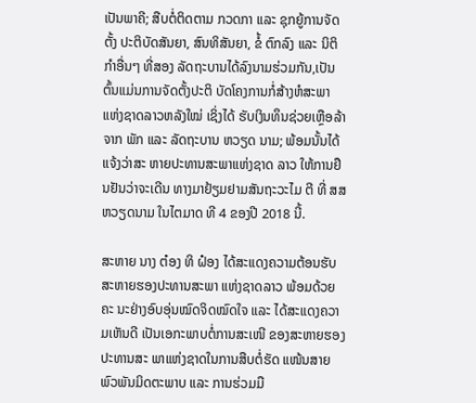ເປັນພາຄີ; ສືບຕໍ່ຕິດຕາມ ກວດກາ ແລະ ຊຸກຍູ້ການຈັດຕັ້ງ ປະຕິບັດສັນຍາ, ສົນທິສັນຍາ, ຂໍ້ ຕົກລົງ ແລະ ນິຕິກຳອື່ນໆ ທີ່ສອງ ລັດຖະບານໄດ້ລົງນາມຮ່ວມກັນ,ເປັນຕົ້ນແມ່ນການຈັດຕັ້ງປະຕິ ບັດໂຄງການກໍ່ສ້າງຫໍສະພາ ແຫ່ງຊາດລາວຫລັງໃໝ່ ເຊິ່ງໄດ້ ຮັບເງິນທຶນຊ່ວຍເຫຼືອລ້າຈາກ ພັກ ແລະ ລັດຖະບານ ຫວຽດ ນາມ; ພ້ອມນັ້ນໄດ້ແຈ້ງວ່າສະ ຫາຍປະທານສະພາແຫ່ງຊາດ ລາວ ໃຫ້ການຢືນຢັນວ່າຈະເດີນ ທາງມາຢ້ຽມຢາມສັນຖະວະໄມ ຕີ ທີ່ ສສ ຫວຽດນາມ ໃນໄຕມາດ ທີ 4 ຂອງປີ 2018 ນີ້.

ສະຫາຍ ນາງ ຕ໋ອງ ທິ ຝ໋ອງ ໄດ້ສະແດງຄວາມຕ້ອນຮັບ ສະຫາຍຮອງປະທານສະພາ ແຫ່ງຊາດລາວ ພ້ອມດ້ວຍຄະ ນະຢ່າງອົບອຸ່ນໝົດຈິດໝົດໃຈ ແລະ ໄດ້ສະແດງຄວາມເຫັນດີ ເປັນເອກະພາບຕໍ່ການສະເໜີ ຂອງສະຫາຍຮອງປະທານສະ ພາແຫ່ງຊາດໃນການສືບຕໍ່ຮັດ ແໜ້ນສາຍພົວພັນມິດຕະພາບ ແລະ ການຮ່ວມມື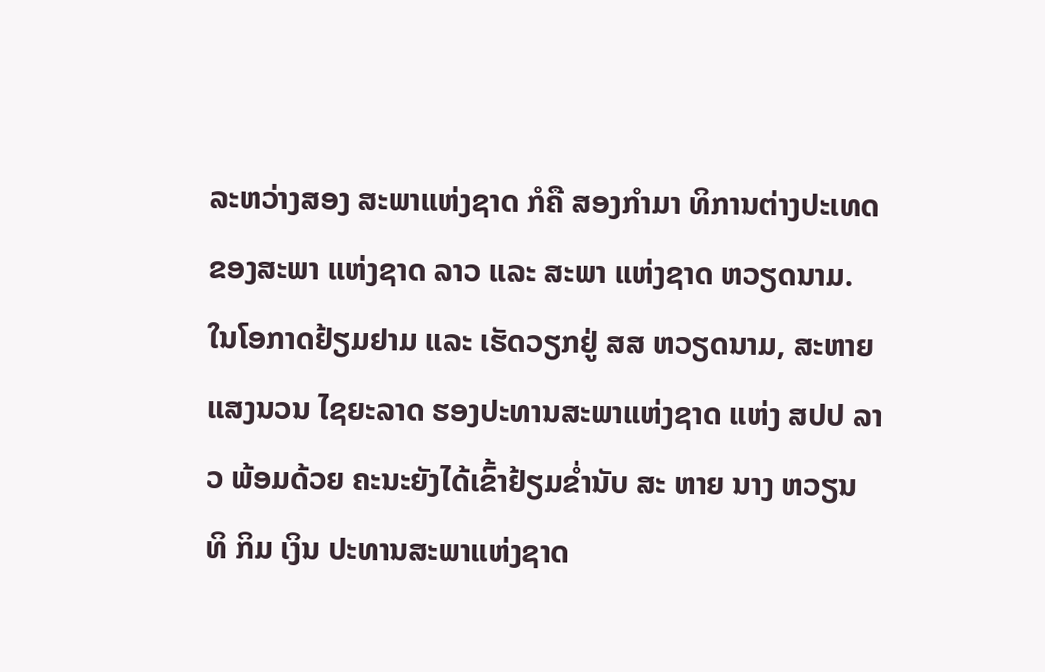ລະຫວ່າງສອງ ສະພາແຫ່ງຊາດ ກໍຄື ສອງກຳມາ ທິການຕ່າງປະເທດຂອງສະພາ ແຫ່ງຊາດ ລາວ ແລະ ສະພາ ແຫ່ງຊາດ ຫວຽດນາມ. ໃນໂອກາດຢ້ຽມຢາມ ແລະ ເຮັດວຽກຢູ່ ສສ ຫວຽດນາມ, ສະຫາຍ ແສງນວນ ໄຊຍະລາດ ຮອງປະທານສະພາແຫ່ງຊາດ ແຫ່ງ ສປປ ລາວ ພ້ອມດ້ວຍ ຄະນະຍັງໄດ້ເຂົ້າຢ້ຽມຂໍ່ານັບ ສະ ຫາຍ ນາງ ຫວຽນ ທິ ກິມ ເງິນ ປະທານສະພາແຫ່ງຊາດ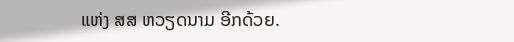ແຫ່ງ ສສ ຫວຽດນາມ ອີກດ້ວຍ.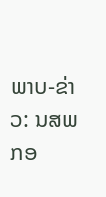ພາບ-ຂ່າວ: ນສພ ກອ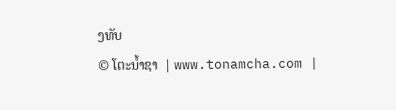ງທັບ
© ໂຕະນໍ້າຊາ  | www.tonamcha.com |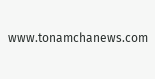www.tonamchanews.com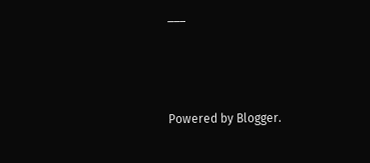___



Powered by Blogger.